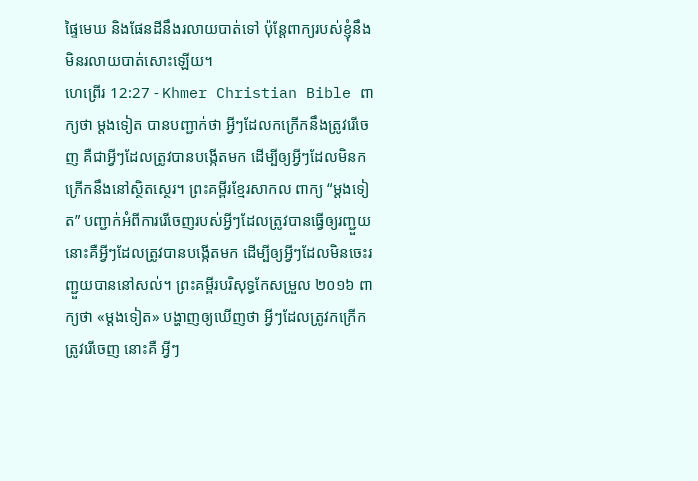ផ្ទៃមេឃ និងផែនដីនឹងរលាយបាត់ទៅ ប៉ុន្ដែពាក្យរបស់ខ្ញុំនឹងមិនរលាយបាត់សោះឡើយ។
ហេព្រើរ 12:27 - Khmer Christian Bible ពាក្យថា ម្ដងទៀត បានបញ្ជាក់ថា អ្វីៗដែលកក្រើកនឹងត្រូវរើចេញ គឺជាអ្វីៗដែលត្រូវបានបង្កើតមក ដើម្បីឲ្យអ្វីៗដែលមិនកក្រើកនឹងនៅស្ថិតស្ថេរ។ ព្រះគម្ពីរខ្មែរសាកល ពាក្យ “ម្ដងទៀត” បញ្ជាក់អំពីការរើចេញរបស់អ្វីៗដែលត្រូវបានធ្វើឲ្យរញ្ជួយ នោះគឺអ្វីៗដែលត្រូវបានបង្កើតមក ដើម្បីឲ្យអ្វីៗដែលមិនចេះរញ្ជួយបាននៅសល់។ ព្រះគម្ពីរបរិសុទ្ធកែសម្រួល ២០១៦ ពាក្យថា «ម្តងទៀត» បង្ហាញឲ្យឃើញថា អ្វីៗដែលត្រូវកក្រើក ត្រូវរើចេញ នោះគឺ អ្វីៗ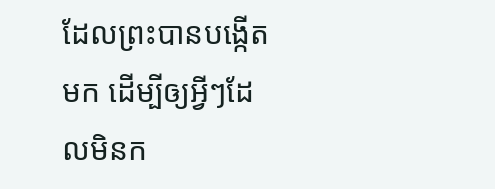ដែលព្រះបានបង្កើតមក ដើម្បីឲ្យអ្វីៗដែលមិនក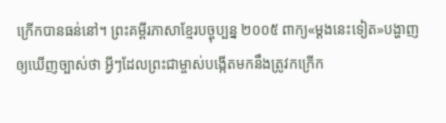ក្រើកបានធន់នៅ។ ព្រះគម្ពីរភាសាខ្មែរបច្ចុប្បន្ន ២០០៥ ពាក្យ«ម្ដងនេះទៀត»បង្ហាញឲ្យឃើញច្បាស់ថា អ្វីៗដែលព្រះជាម្ចាស់បង្កើតមកនឹងត្រូវកក្រើក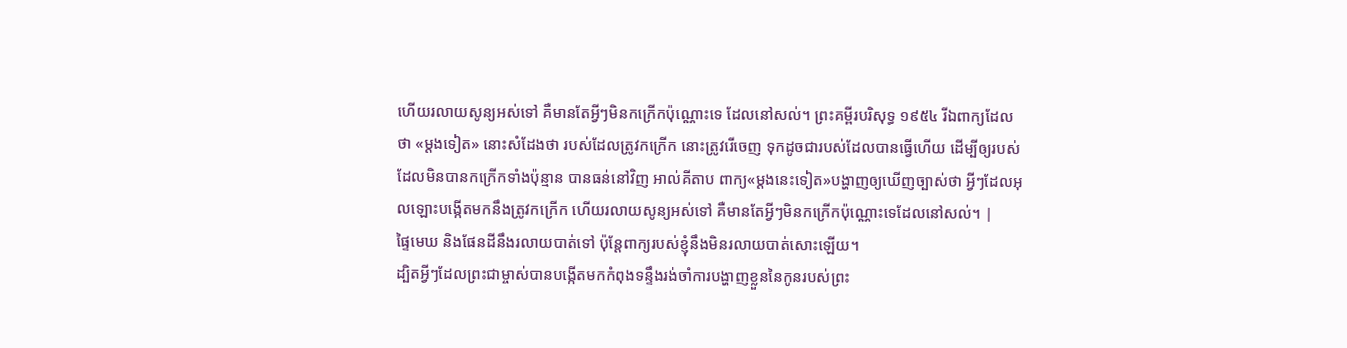ហើយរលាយសូន្យអស់ទៅ គឺមានតែអ្វីៗមិនកក្រើកប៉ុណ្ណោះទេ ដែលនៅសល់។ ព្រះគម្ពីរបរិសុទ្ធ ១៩៥៤ រីឯពាក្យដែលថា «ម្តងទៀត» នោះសំដែងថា របស់ដែលត្រូវកក្រើក នោះត្រូវរើចេញ ទុកដូចជារបស់ដែលបានធ្វើហើយ ដើម្បីឲ្យរបស់ដែលមិនបានកក្រើកទាំងប៉ុន្មាន បានធន់នៅវិញ អាល់គីតាប ពាក្យ«ម្ដងនេះទៀត»បង្ហាញឲ្យឃើញច្បាស់ថា អ្វីៗដែលអុលឡោះបង្កើតមកនឹងត្រូវកក្រើក ហើយរលាយសូន្យអស់ទៅ គឺមានតែអ្វីៗមិនកក្រើកប៉ុណ្ណោះទេដែលនៅសល់។ |
ផ្ទៃមេឃ និងផែនដីនឹងរលាយបាត់ទៅ ប៉ុន្ដែពាក្យរបស់ខ្ញុំនឹងមិនរលាយបាត់សោះឡើយ។
ដ្បិតអ្វីៗដែលព្រះជាម្ចាស់បានបង្កើតមកកំពុងទន្ទឹងរង់ចាំការបង្ហាញខ្លួននៃកូនរបស់ព្រះ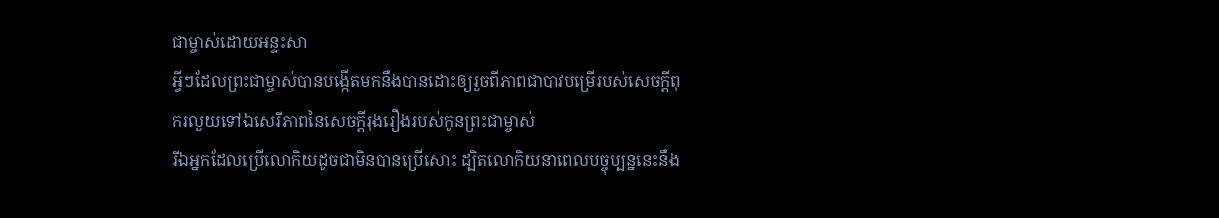ជាម្ចាស់ដោយអន្ទះសា
អ្វីៗដែលព្រះជាម្ចាស់បានបង្កើតមកនឹងបានដោះឲ្យរួចពីភាពជាបាវបម្រើរបស់សេចក្ដីពុករលួយទៅឯសេរីភាពនៃសេចក្ដីរុងរឿងរបស់កូនព្រះជាម្ចាស់
រីឯអ្នកដែលប្រើលោកិយដូចជាមិនបានប្រើសោះ ដ្បិតលោកិយនាពេលបច្ចុប្បន្ននេះនឹង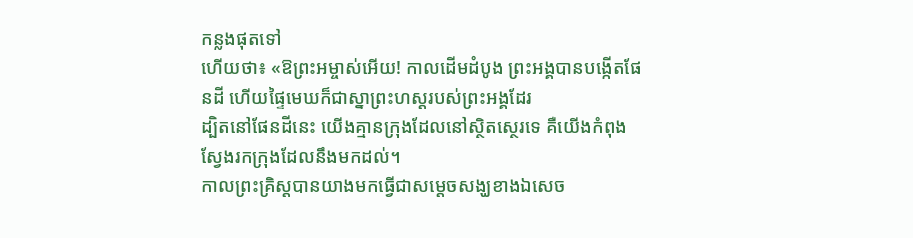កន្លងផុតទៅ
ហើយថា៖ «ឱព្រះអម្ចាស់អើយ! កាលដើមដំបូង ព្រះអង្គបានបង្កើតផែនដី ហើយផ្ទៃមេឃក៏ជាស្នាព្រះហស្ដរបស់ព្រះអង្គដែរ
ដ្បិតនៅផែនដីនេះ យើងគ្មានក្រុងដែលនៅស្ថិតស្ថេរទេ គឺយើងកំពុងស្វែងរកក្រុងដែលនឹងមកដល់។
កាលព្រះគ្រិស្ដបានយាងមកធ្វើជាសម្ដេចសង្ឃខាងឯសេច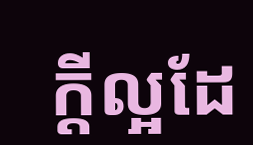ក្ដីល្អដែ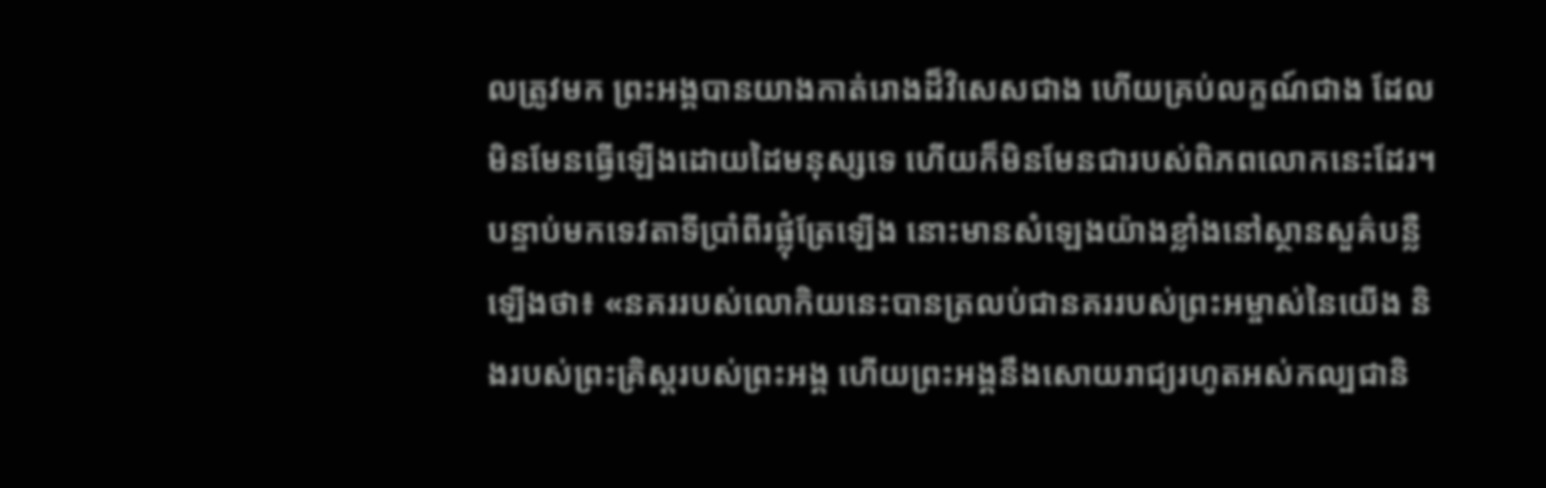លត្រូវមក ព្រះអង្គបានយាងកាត់រោងដ៏វិសេសជាង ហើយគ្រប់លក្ខណ៍ជាង ដែលមិនមែនធ្វើឡើងដោយដៃមនុស្សទេ ហើយក៏មិនមែនជារបស់ពិភពលោកនេះដែរ។
បន្ទាប់មកទេវតាទីប្រាំពីរផ្លុំត្រែឡើង នោះមានសំឡេងយ៉ាងខ្លាំងនៅស្ថានសួគ៌បន្លឺឡើងថា៖ «នគររបស់លោកិយនេះបានត្រលប់ជានគររបស់ព្រះអម្ចាស់នៃយើង និងរបស់ព្រះគ្រិស្ដរបស់ព្រះអង្គ ហើយព្រះអង្គនឹងសោយរាជ្យរហូតអស់កល្បជានិ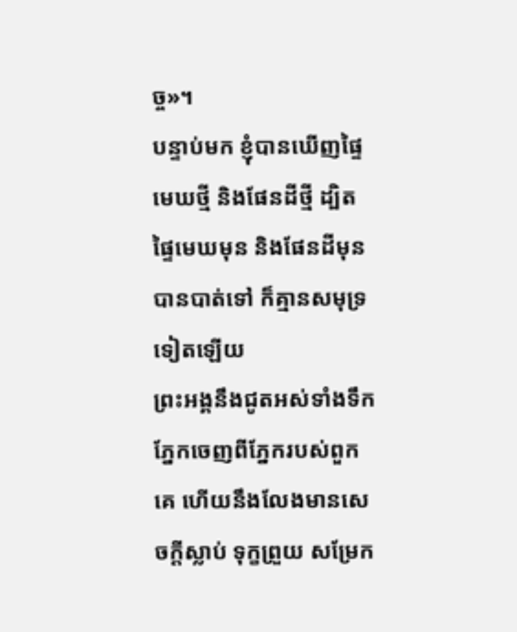ច្ច»។
បន្ទាប់មក ខ្ញុំបានឃើញផ្ទៃមេឃថ្មី និងផែនដីថ្មី ដ្បិតផ្ទៃមេឃមុន និងផែនដីមុនបានបាត់ទៅ ក៏គ្មានសមុទ្រទៀតឡើយ
ព្រះអង្គនឹងជូតអស់ទាំងទឹកភ្នែកចេញពីភ្នែករបស់ពួកគេ ហើយនឹងលែងមានសេចក្ដីស្លាប់ ទុក្ខព្រួយ សម្រែក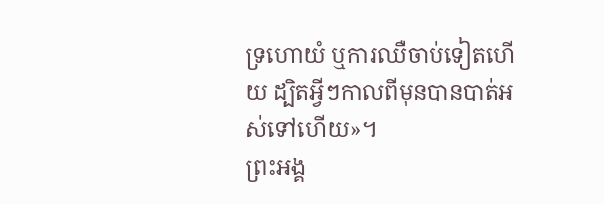ទ្រហោយំ ឬការឈឺចាប់ទៀតហើយ ដ្បិតអ្វីៗកាលពីមុនបានបាត់អស់ទៅហើយ»។
ព្រះអង្គ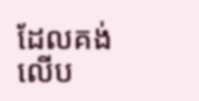ដែលគង់លើប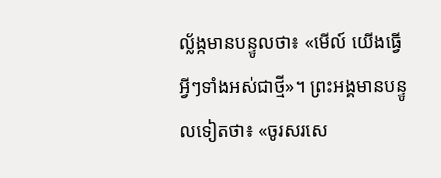ល្ល័ង្កមានបន្ទូលថា៖ «មើល៍ យើងធ្វើអ្វីៗទាំងអស់ជាថ្មី»។ ព្រះអង្គមានបន្ទូលទៀតថា៖ «ចូរសរសេ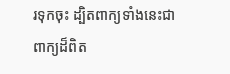រទុកចុះ ដ្បិតពាក្យទាំងនេះជាពាក្យដ៏ពិត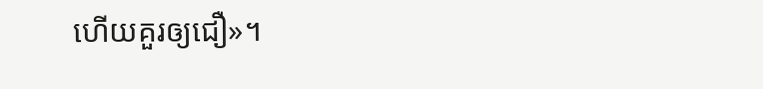ហើយគួរឲ្យជឿ»។